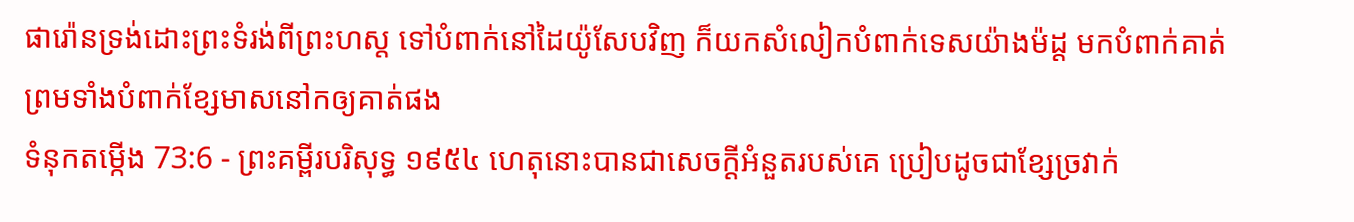ផារ៉ោនទ្រង់ដោះព្រះទំរង់ពីព្រះហស្ត ទៅបំពាក់នៅដៃយ៉ូសែបវិញ ក៏យកសំលៀកបំពាក់ទេសយ៉ាងម៉ដ្ត មកបំពាក់គាត់ ព្រមទាំងបំពាក់ខ្សែមាសនៅកឲ្យគាត់ផង
ទំនុកតម្កើង 73:6 - ព្រះគម្ពីរបរិសុទ្ធ ១៩៥៤ ហេតុនោះបានជាសេចក្ដីអំនួតរបស់គេ ប្រៀបដូចជាខ្សែច្រវាក់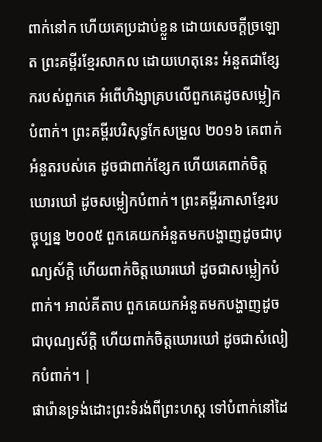ពាក់នៅក ហើយគេប្រដាប់ខ្លួន ដោយសេចក្ដីច្រឡោត ព្រះគម្ពីរខ្មែរសាកល ដោយហេតុនេះ អំនួតជាខ្សែករបស់ពួកគេ អំពើហិង្សាគ្របលើពួកគេដូចសម្លៀកបំពាក់។ ព្រះគម្ពីរបរិសុទ្ធកែសម្រួល ២០១៦ គេពាក់អំនួតរបស់គេ ដូចជាពាក់ខ្សែក ហើយគេពាក់ចិត្តឃោរឃៅ ដូចសម្លៀកបំពាក់។ ព្រះគម្ពីរភាសាខ្មែរបច្ចុប្បន្ន ២០០៥ ពួកគេយកអំនួតមកបង្ហាញដូចជាបុណ្យស័ក្ដិ ហើយពាក់ចិត្តឃោរឃៅ ដូចជាសម្លៀកបំពាក់។ អាល់គីតាប ពួកគេយកអំនួតមកបង្ហាញដូចជាបុណ្យស័ក្ដិ ហើយពាក់ចិត្តឃោរឃៅ ដូចជាសំលៀកបំពាក់។ |
ផារ៉ោនទ្រង់ដោះព្រះទំរង់ពីព្រះហស្ត ទៅបំពាក់នៅដៃ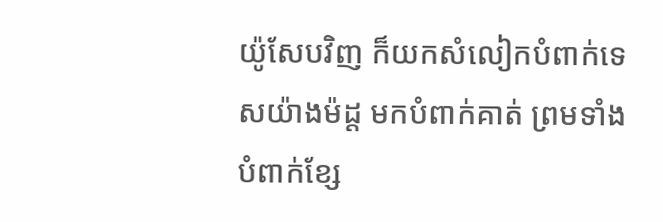យ៉ូសែបវិញ ក៏យកសំលៀកបំពាក់ទេសយ៉ាងម៉ដ្ត មកបំពាក់គាត់ ព្រមទាំងបំពាក់ខ្សែ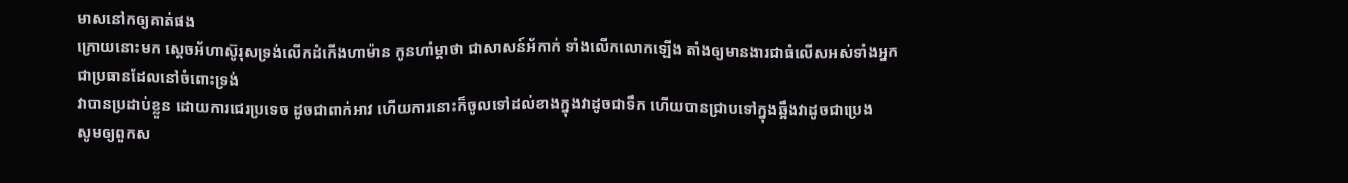មាសនៅកឲ្យគាត់ផង
ក្រោយនោះមក ស្តេចអ័ហាស៊ូរុសទ្រង់លើកដំកើងហាម៉ាន កូនហាំម្តាថា ជាសាសន៍អ័កាក់ ទាំងលើកលោកឡើង តាំងឲ្យមានងារជាធំលើសអស់ទាំងអ្នក ជាប្រធានដែលនៅចំពោះទ្រង់
វាបានប្រដាប់ខ្លួន ដោយការជេរប្រទេច ដូចជាពាក់អាវ ហើយការនោះក៏ចូលទៅដល់ខាងក្នុងវាដូចជាទឹក ហើយបានជ្រាបទៅក្នុងឆ្អឹងវាដូចជាប្រេង
សូមឲ្យពួកស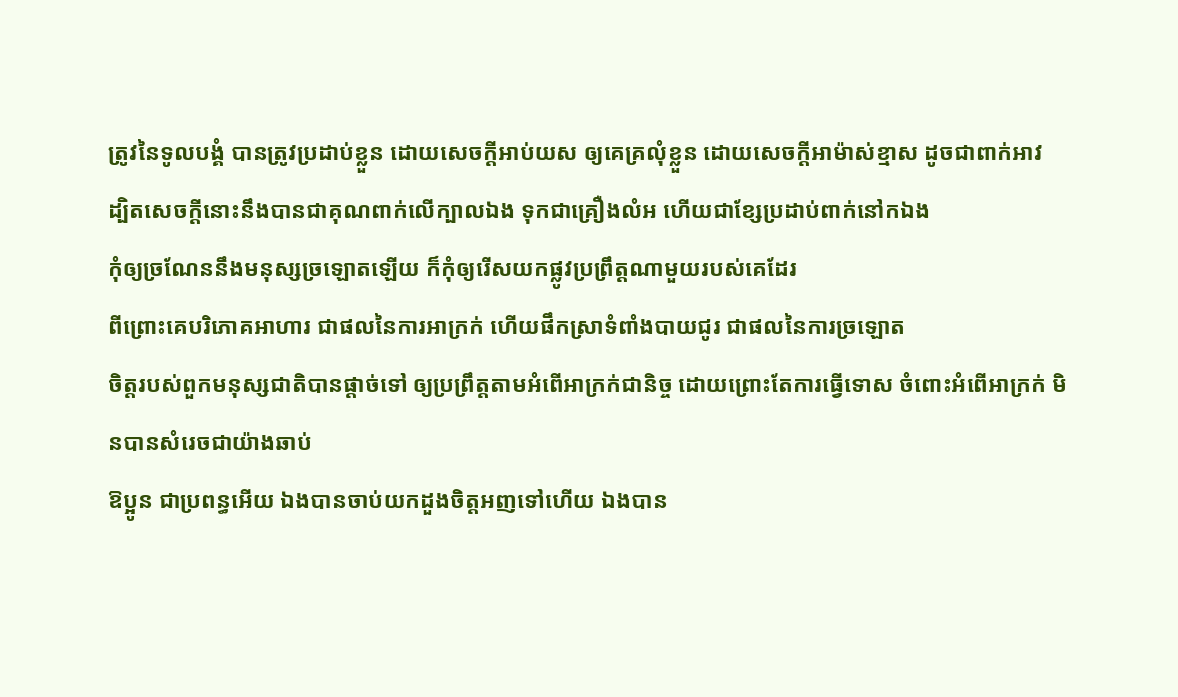ត្រូវនៃទូលបង្គំ បានត្រូវប្រដាប់ខ្លួន ដោយសេចក្ដីអាប់យស ឲ្យគេគ្រលុំខ្លួន ដោយសេចក្ដីអាម៉ាស់ខ្មាស ដូចជាពាក់អាវ
ដ្បិតសេចក្ដីនោះនឹងបានជាគុណពាក់លើក្បាលឯង ទុកជាគ្រឿងលំអ ហើយជាខ្សែប្រដាប់ពាក់នៅកឯង
កុំឲ្យច្រណែននឹងមនុស្សច្រឡោតឡើយ ក៏កុំឲ្យរើសយកផ្លូវប្រព្រឹត្តណាមួយរបស់គេដែរ
ពីព្រោះគេបរិភោគអាហារ ជាផលនៃការអាក្រក់ ហើយផឹកស្រាទំពាំងបាយជូរ ជាផលនៃការច្រឡោត
ចិត្តរបស់ពួកមនុស្សជាតិបានផ្តាច់ទៅ ឲ្យប្រព្រឹត្តតាមអំពើអាក្រក់ជានិច្ច ដោយព្រោះតែការធ្វើទោស ចំពោះអំពើអាក្រក់ មិនបានសំរេចជាយ៉ាងឆាប់
ឱប្អូន ជាប្រពន្ធអើយ ឯងបានចាប់យកដួងចិត្តអញទៅហើយ ឯងបាន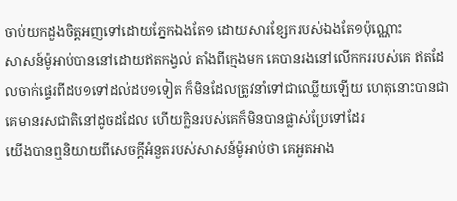ចាប់យកដួងចិត្តអញទៅដោយភ្នែកឯងតែ១ ដោយសារខ្សែករបស់ឯងតែ១ប៉ុណ្ណោះ
សាសន៍ម៉ូអាប់បាននៅដោយឥតកង្វល់ តាំងពីក្មេងមក គេបានរងនៅលើកកររបស់គេ ឥតដែលចាក់ផ្ទេរពីដប១ទៅដល់ដប១ទៀត ក៏មិនដែលត្រូវនាំទៅជាឈ្លើយឡើយ ហេតុនោះបានជាគេមានរសជាតិនៅដូចដដែល ហើយក្លិនរបស់គេក៏មិនបានផ្លាស់ប្រែទៅដែរ
យើងបានឮនិយាយពីសេចក្ដីអំនួតរបស់សាសន៍ម៉ូអាប់ថា គេអួតអាង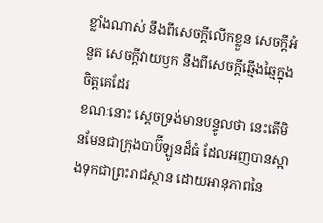ខ្លាំងណាស់ នឹងពីសេចក្ដីលើកខ្លួន សេចក្ដីអំនួត សេចក្ដីវាយឫក នឹងពីសេចក្ដីឆ្មើងឆ្មៃក្នុងចិត្តគេដែរ
ខណៈនោះ ស្តេចទ្រង់មានបន្ទូលថា នេះតើមិនមែនជាក្រុងបាប៊ីឡូនដ៏ធំ ដែលអញបានស្អាងទុកជាព្រះរាជស្ថាន ដោយអានុភាពនៃ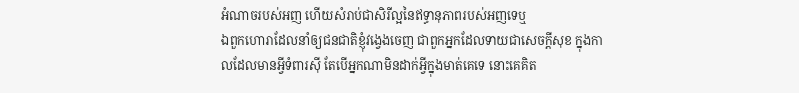អំណាចរបស់អញ ហើយសំរាប់ជាសិរីល្អនៃឥទ្ធានុភាពរបស់អញទេឬ
ឯពួកហោរាដែលនាំឲ្យជនជាតិខ្ញុំវង្វេងចេញ ជាពួកអ្នកដែលទាយជាសេចក្ដីសុខ ក្នុងកាលដែលមានអ្វីទំពារស៊ី តែបើអ្នកណាមិនដាក់អ្វីក្នុងមាត់គេទេ នោះគេគិត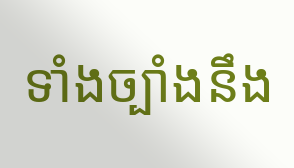ទាំងច្បាំងនឹង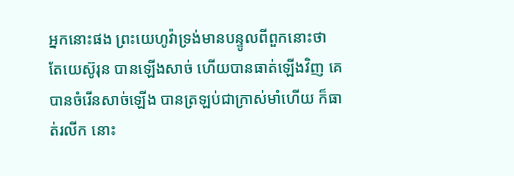អ្នកនោះផង ព្រះយេហូវ៉ាទ្រង់មានបន្ទូលពីពួកនោះថា
តែយេស៊ូរុន បានឡើងសាច់ ហើយបានធាត់ឡើងវិញ គេបានចំរើនសាច់ឡើង បានត្រឡប់ជាក្រាស់មាំហើយ ក៏ធាត់រលីក នោះ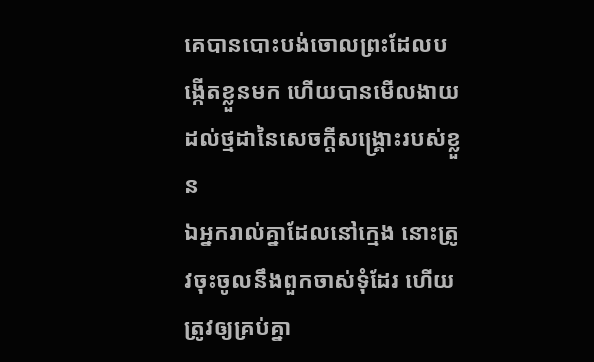គេបានបោះបង់ចោលព្រះដែលបង្កើតខ្លួនមក ហើយបានមើលងាយដល់ថ្មដានៃសេចក្ដីសង្គ្រោះរបស់ខ្លួន
ឯអ្នករាល់គ្នាដែលនៅក្មេង នោះត្រូវចុះចូលនឹងពួកចាស់ទុំដែរ ហើយត្រូវឲ្យគ្រប់គ្នា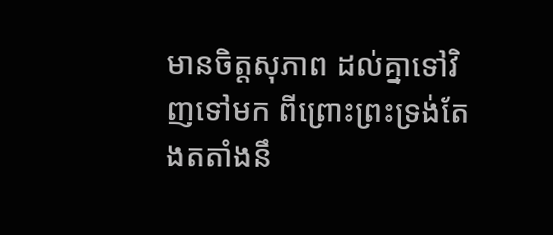មានចិត្តសុភាព ដល់គ្នាទៅវិញទៅមក ពីព្រោះព្រះទ្រង់តែងតតាំងនឹ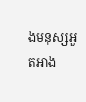ងមនុស្សអួតអាង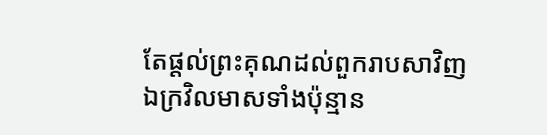តែផ្តល់ព្រះគុណដល់ពួករាបសាវិញ
ឯក្រវិលមាសទាំងប៉ុន្មាន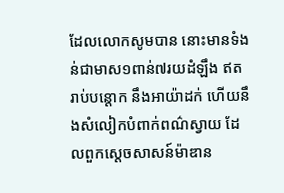ដែលលោកសូមបាន នោះមានទំងន់ជាមាស១ពាន់៧រយដំឡឹង ឥតរាប់បន្តោក នឹងអាយ៉ាដក់ ហើយនឹងសំលៀកបំពាក់ពណ៌ស្វាយ ដែលពួកស្តេចសាសន៍ម៉ាឌាន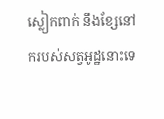ស្លៀកពាក់ នឹងខ្សែនៅករបស់សត្វអូដ្ឋនោះទេ